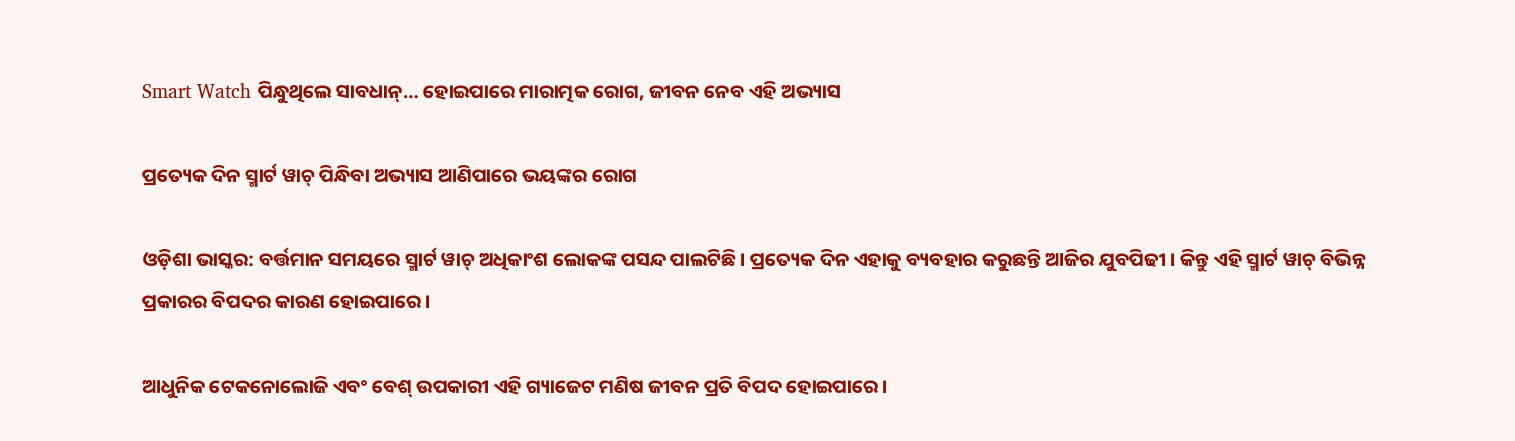Smart Watch ପିନ୍ଧୁଥିଲେ ସାବଧାନ୍… ହୋଇପାରେ ମାରାତ୍ମକ ରୋଗ, ଜୀବନ ନେବ ଏହି ଅଭ୍ୟାସ

ପ୍ରତ୍ୟେକ ଦିନ ସ୍ମାର୍ଟ ୱାଚ୍ ପିନ୍ଧିବା ଅଭ୍ୟାସ ଆଣିପାରେ ଭୟଙ୍କର ରୋଗ

ଓଡ଼ିଶା ଭାସ୍କର: ବର୍ତ୍ତମାନ ସମୟରେ ସ୍ମାର୍ଟ ୱାଚ୍ ଅଧିକାଂଶ ଲୋକଙ୍କ ପସନ୍ଦ ପାଲଟିଛି । ପ୍ରତ୍ୟେକ ଦିନ ଏହାକୁ ବ୍ୟବହାର କରୁଛନ୍ତି ଆଜିର ଯୁବପିଢୀ । କିନ୍ତୁ ଏହି ସ୍ମାର୍ଟ ୱାଚ୍ ବିଭିନ୍ନ ପ୍ରକାରର ବିପଦର କାରଣ ହୋଇପାରେ ।

ଆଧୁନିକ ଟେକନୋଲୋଜି ଏବଂ ବେଶ୍ ଉପକାରୀ ଏହି ଗ୍ୟାଜେଟ ମଣିଷ ଜୀବନ ପ୍ରତି ବିପଦ ହୋଇପାରେ ।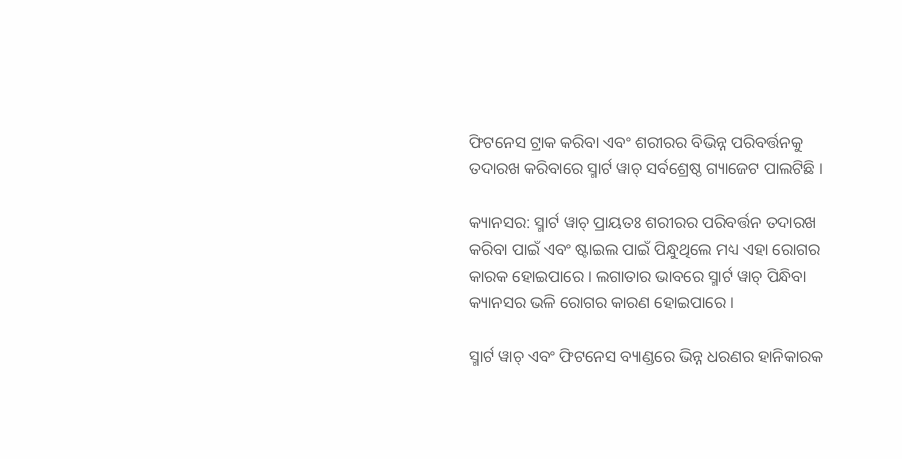ଫିଟନେସ ଟ୍ରାକ କରିବା ଏବଂ ଶରୀରର ବିଭିନ୍ନ ପରିବର୍ତ୍ତନକୁ ତଦାରଖ କରିବାରେ ସ୍ମାର୍ଟ ୱାଚ୍ ସର୍ବଶ୍ରେଷ୍ଠ ଗ୍ୟାଜେଟ ପାଲଟିଛି ।

କ୍ୟାନସର: ସ୍ମାର୍ଟ ୱାଚ୍ ପ୍ରାୟତଃ ଶରୀରର ପରିବର୍ତ୍ତନ ତଦାରଖ କରିବା ପାଇଁ ଏବଂ ଷ୍ଟାଇଲ ପାଇଁ ପିନ୍ଧୁଥିଲେ ମଧ୍ୟ ଏହା ରୋଗର କାରକ ହୋଇପାରେ । ଲଗାତାର ଭାବରେ ସ୍ମାର୍ଟ ୱାଚ୍ ପିନ୍ଧିବା କ୍ୟାନସର ଭଳି ରୋଗର କାରଣ ହୋଇପାରେ ।

ସ୍ମାର୍ଟ ୱାଚ୍ ଏବଂ ଫିଟନେସ ବ୍ୟାଣ୍ଡରେ ଭିନ୍ନ ଧରଣର ହାନିକାରକ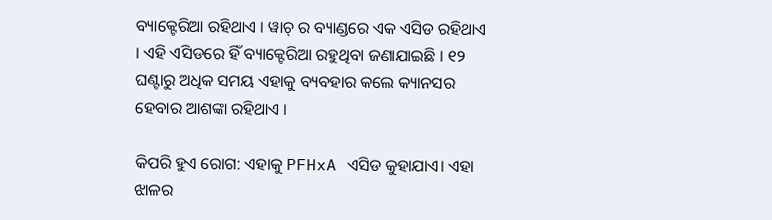ବ୍ୟାକ୍ଟେରିଆ ରହିଥାଏ । ୱାଚ୍ ର ବ୍ୟାଣ୍ଡରେ ଏକ ଏସିଡ ରହିଥାଏ । ଏହି ଏସିଡରେ ହିଁ ବ୍ୟାକ୍ଟେରିଆ ରହୁଥିବା ଜଣାଯାଇଛି । ୧୨ ଘଣ୍ଟାରୁ ଅଧିକ ସମୟ ଏହାକୁ ବ୍ୟବହାର କଲେ କ୍ୟାନସର ହେବାର ଆଶଙ୍କା ରହିଥାଏ ।

କିପରି ହୁଏ ରୋଗ: ଏହାକୁ PFHxA ଏସିଡ କୁହାଯାଏ। ଏହା ଝାଳର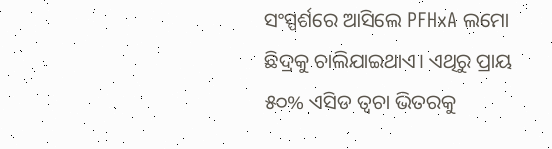ସଂସ୍ପର୍ଶରେ ଆସିଲେ PFHxA ଲମୋ ଛିଦ୍ରକୁ ଚାଲିଯାଇଥାଏ। ଏଥିରୁ ପ୍ରାୟ ୫୦% ଏସିଡ ତ୍ଵଚା ଭିତରକୁ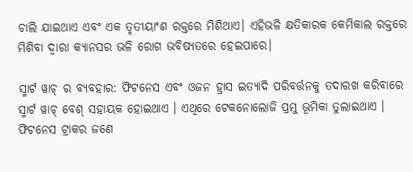ଚାଲି ଯାଇଥାଏ ଏବଂ ଏକ ତୃତୀୟାଂଶ ରକ୍ତରେ ମିଶିଥାଏ। ଏହିଭଳି କ୍ଷତିକାରକ କେମିକାଲ ରକ୍ତରେ ମିଶିବା ଦ୍ଵାରା କ୍ୟାନସର ଭଳି ରୋଗ ଭବିଷ୍ୟତରେ ହେଇପାରେ।

ସ୍ମାର୍ଟ ୱାଚ୍ ର ବ୍ୟବହାର: ଫିଟନେସ ଏବଂ ଓଜନ ହ୍ରାସ ଇତ୍ୟାଦି ପରିବର୍ତ୍ତନକୁ ତଦାରଖ କରିବାରେ ସ୍ମାର୍ଟ ୱାଚ୍ ବେଶ୍ ସହାୟକ ହୋଇଥାଏ । ଏଥିରେ ଟେକନୋଲୋଜି ପ୍ରମୁ ଭୂମିକା ତୁଲାଇଥାଏ । ଫିଟନେସ ଟ୍ରାକର ଜଣେ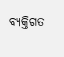ବ୍ୟକ୍ତିଗତ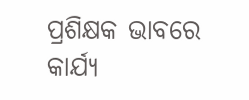ପ୍ରଶିକ୍ଷକ ଭାବରେ କାର୍ଯ୍ୟ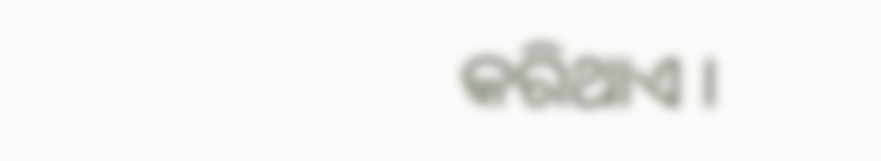କରିଥାଏ ।